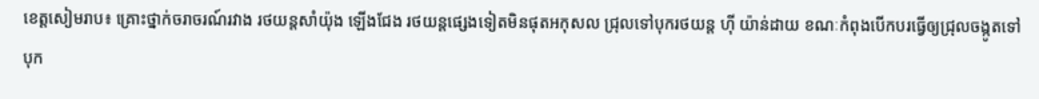ខេត្តសៀមរាប៖ គ្រោះថ្នាក់ចរាចរណ៍រវាង រថយន្តសាំយ៉ុង ឡើងជែង រថយន្តផ្សេងទៀតមិនផុតអកុសល ជ្រុលទៅបុករថយន្ត ហ៊ី យ៉ាន់ដាយ ខណៈកំពុងបើកបរធ្វើឲ្យជ្រុលចង្កូតទៅបុក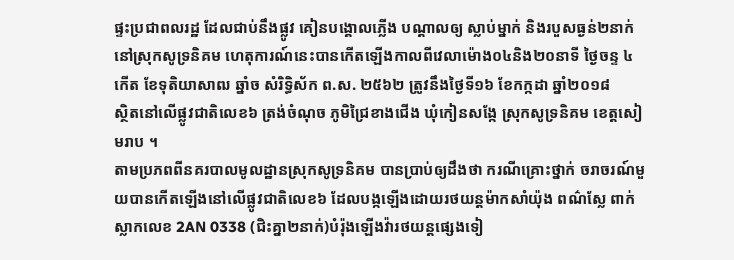ផ្ទះប្រជាពលរដ្ឋ ដែលជាប់នឹងផ្លូវ គៀនបង្គោលភ្លើង បណ្តាលឲ្យ ស្លាប់ម្នាក់ និងរបួសធ្ងន់២នាក់ នៅស្រុកសូទ្រនិគម ហេតុការណ៍នេះបានកើតឡើងកាលពីវេលាម៉ោង០៤និង២០នាទី ថ្ងៃចន្ទ ៤កើត ខែទុតិយាសាឍ ឆ្នាំច សំរិទ្ធិស័ក ព.ស. ២៥៦២ ត្រូវនឹងថ្ងៃទី១៦ ខែកក្កដា ឆ្នាំ២០១៨
ស្ថិតនៅលើផ្លូវជាតិលេខ៦ ត្រង់ចំណុច ភូមិជ្រៃខាងជើង ឃុំកៀនសង្កែ ស្រុកសូទ្រនិគម ខេត្តសៀមរាប ។
តាមប្រភពពីនគរបាលមូលដ្ឋានស្រុកសូទ្រនិគម បានប្រាប់ឲ្យដឹងថា ករណីគ្រោះថ្នាក់ ចរាចរណ៍មួយបានកើតឡើងនៅលើផ្លូវជាតិលេខ៦ ដែលបង្កឡើងដោយរថយន្តម៉ាកសាំយ៉ុង ពណ៌ស្លែ ពាក់ស្លាកលេខ 2AN 0338 (ជិះគ្នា២នាក់)បំរ៉ុងឡើងវ៉ារថយន្តផ្សេងទៀ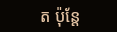ត ប៉ុន្តែ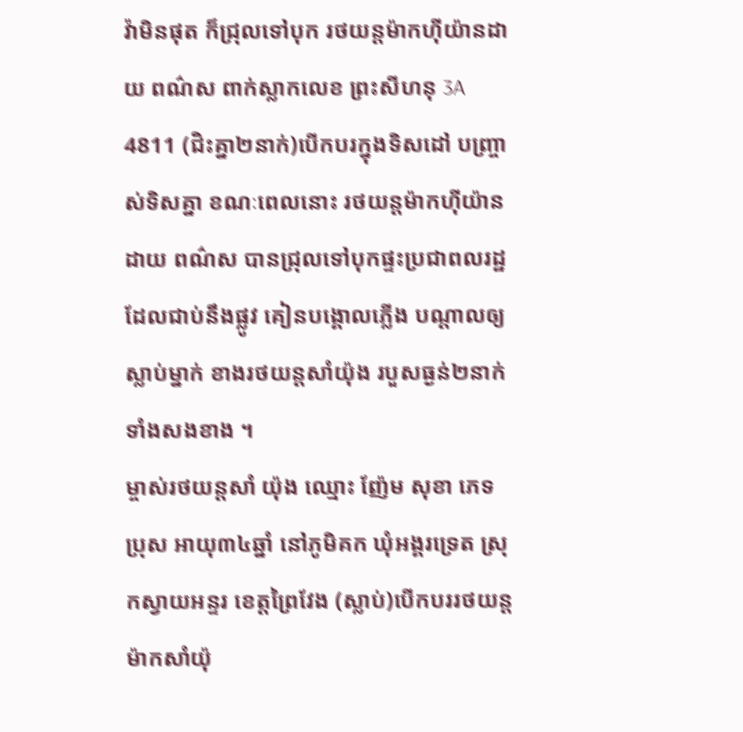វ៉ាមិនផុត ក៏ជ្រុលទៅបុក រថយន្តម៉ាកហ៊ីយ៉ានដាយ ពណ៌ស ពាក់ស្លាកលេខ ព្រះសីហនុ 3A 4811 (ជិះគ្នា២នាក់)បើកបរក្នុងទិសដៅ បញ្ច្រាស់ទិសគ្នា ខណៈពេលនោះ រថយន្តម៉ាកហ៊ីយ៉ានដាយ ពណ៌ស បានជ្រុលទៅបុកផ្ទះប្រជាពលរដ្ឋ ដែលជាប់នឹងផ្លូវ គៀនបង្គោលភ្លើង បណ្តាលឲ្យស្លាប់ម្នាក់ ខាងរថយន្តសាំយ៉ុង របួសធ្ងន់២នាក់ ទាំងសងខាង ។
ម្ចាស់រថយន្តសាំ យ៉ុង ឈ្មោះ ញ៉ែម សុខា ភេទប្រុស អាយុ៣៤ឆ្នាំ នៅភូមិគក ឃុំអង្គរទ្រេត ស្រុកស្វាយអន្ទរ ខេត្តព្រៃវែង (ស្លាប់)បើកបររថយន្តម៉ាកសាំយ៉ុ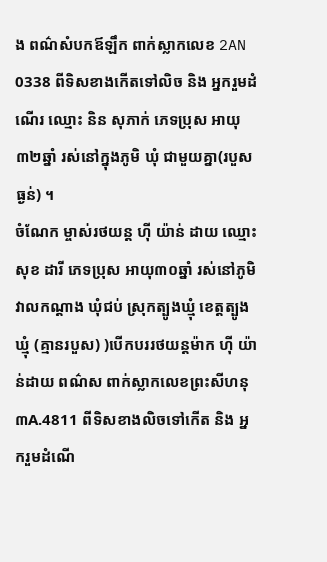ង ពណ៌សំបកឪឡឹក ពាក់ស្លាកលេខ 2AN 0338 ពីទិសខាងកើតទៅលិច និង អ្នករួមដំណើរ ឈ្មោះ និន សុភាក់ ភេទប្រុស អាយុ៣២ឆ្នាំ រស់នៅក្នុងភូមិ ឃុំ ជាមួយគ្នា(របួសធ្ងន់) ។
ចំណែក ម្ចាស់រថយន្ត ហ៊ី យ៉ាន់ ដាយ ឈ្មោះ សុខ ដារី ភេទប្រុស អាយុ៣០ឆ្នាំ រស់នៅភូមិវាលកណ្ដាង ឃុំជប់ ស្រុកត្បូងឃ្មុំ ខេត្តត្បូងឃ្មុំ (គ្មានរបួស) )បើកបររថយន្តម៉ាក ហ៊ី យ៉ាន់ដាយ ពណ៌ស ពាក់ស្លាកលេខព្រះសីហនុ ៣A.4811 ពីទិសខាងលិចទៅកើត និង អ្នករួមដំណើ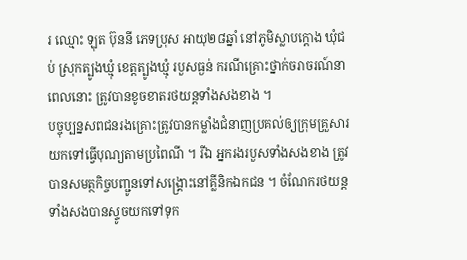រ ឈ្មោះ ឡុត ប៊ុននី ភេទប្រុស អាយុ២៨ឆ្នាំ នៅភូមិស្លាបក្ដោង ឃុំជប់ ស្រុកត្បូងឃ្មុំ ខេត្តត្បូងឃ្មុំ របួសធ្ងន់ ករណីគ្រោះថ្នាក់ចរាចរណ៍នាពេលនោះ ត្រូវបានខូចខាតរថយន្តទាំងសងខាង ។
បច្ចុប្បន្នសពជនរងគ្រោះត្រូវបានកម្លាំងជំនាញប្រគល់ឲ្យក្រុមគ្រួសារយកទៅធ្វើបុណ្យតាមប្រពៃណី ។ រីឯ អ្នករងរបួសទាំងសងខាង ត្រូវបានសមត្ថកិច្ចបញ្ជូនទៅសង្គ្រោះនៅគ្លីនិកឯកជន ។ ចំណែករថយន្តទាំងសងបានស្ទូចយកទៅទុក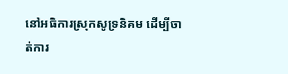នៅអធិការស្រុកសូទ្រនិគម ដើម្បីចាត់ការ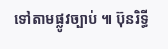ទៅតាមផ្លូវច្បាប់ ៕ ប៊ុនរិទ្ធី